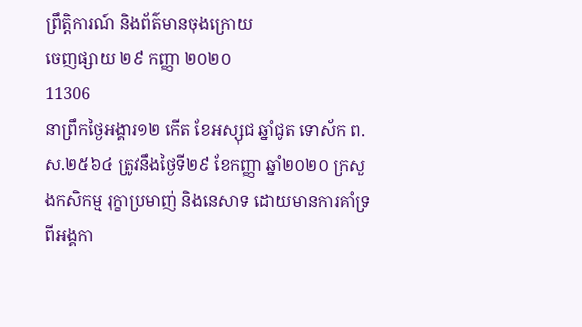ព្រឹត្តិការណ៍ និងព័ត៌មានចុងក្រោយ
ចេញផ្សាយ ២៩ កញ្ញា ២០២០
11306
នាព្រឹកថ្ងៃអង្គារ១២ កើត ខែអស្សុជ ឆ្នាំជូត ទោស័ក ព.ស.២៥៦៤ ត្រូវនឹងថ្ងៃទី២៩ ខែកញ្ញា ឆ្នាំ២០២០ ក្រសួងកសិកម្ម រុក្ខាប្រមាញ់ និងនេសាទ ដោយមានការគាំទ្រពីអង្គកា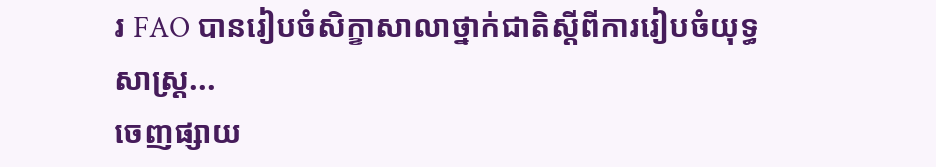រ FAO បានរៀបចំសិក្ខាសាលាថ្នាក់ជាតិស្តីពីការរៀបចំយុទ្ធសាស្រ្ត...
ចេញផ្សាយ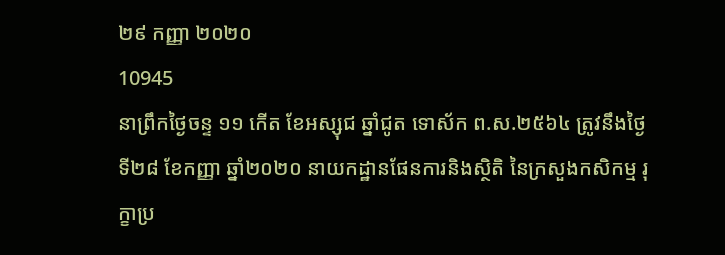២៩ កញ្ញា ២០២០
10945
នាព្រឹកថ្ងៃចន្ទ ១១ កើត ខែអស្សុជ ឆ្នាំជូត ទោស័ក ព.ស.២៥៦៤ ត្រូវនឹងថ្ងៃទី២៨ ខែកញ្ញា ឆ្នាំ២០២០ នាយកដ្ឋានផែនការនិងស្ថិតិ នៃក្រសួងកសិកម្ម រុក្ខាប្រ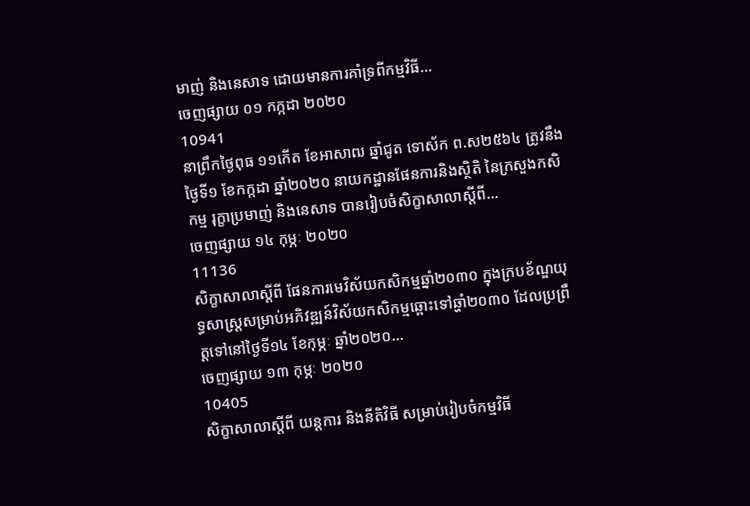មាញ់ និងនេសាទ ដោយមានការគាំទ្រពីកម្មវិធី...
ចេញផ្សាយ ០១ កក្កដា ២០២០
10941
នាព្រឹកថ្ងៃពុធ ១១កើត ខែអាសាឍ ឆ្នាំជូត ទោស័ក ព.ស២៥៦៤ ត្រូវនឹងថ្ងៃទី១ ខែកក្កដា ឆ្នាំ២០២០ នាយកដ្ឋានផែនការនិងស្ថិតិ នៃក្រសួងកសិកម្ម រុក្ខាប្រមាញ់ និងនេសាទ បានរៀបចំសិក្ខាសាលាស្តីពី...
ចេញផ្សាយ ១៤ កុម្ភៈ ២០២០
11136
សិក្ខាសាលាស្តីពី ផែនការមេវិស័យកសិកម្មឆ្នាំ២០៣០ ក្នុងក្របខ័ណ្ឌយុទ្ធសាស្រ្តសម្រាប់អភិវឌ្ឍន៍វិស័យកសិកម្មឆ្ពោះទៅឆ្ហាំ២០៣០ ដែលប្រព្រឹត្តទៅនៅថ្ងៃទី១៤ ខែកុម្ភៈ ឆ្នាំ២០២០...
ចេញផ្សាយ ១៣ កុម្ភៈ ២០២០
10405
សិក្ខាសាលាស្តីពី យន្តការ និងនីតិវិធី សម្រាប់រៀបចំកម្មវិធី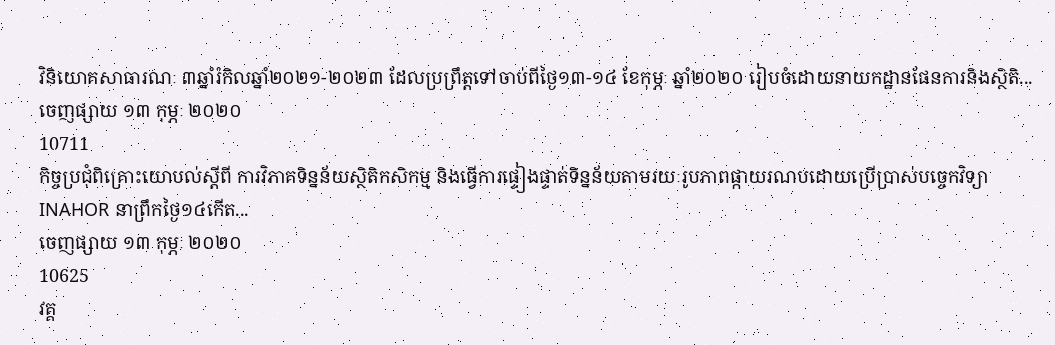វិនិយោគសាធារណៈ ៣ឆ្នាំរំកិលឆ្នាំ២០២១-២០២៣ ដែលប្រព្រឹត្តទៅចាប់ពីថ្ងៃ១៣-១៤ ខែកុម្ភៈ ឆ្នាំ២០២០ រៀបចំដោយនាយកដ្ឋានផែនការនិងស្ថិតិ...
ចេញផ្សាយ ១៣ កុម្ភៈ ២០២០
10711
កិច្ចប្រជុំពិគ្រោះយោបល់ស្តីពី ការវិភាគទិន្នន័យស្ថិតិកសិកម្ម និងធ្វើការផ្ទៀងផ្ទាត់ទិន្នន័យតាមរយៈរូបភាពផ្កាយរណបដោយប្រើប្រាស់បច្ចេកវិទ្យា INAHOR នាព្រឹកថ្ងៃ១៤កើត...
ចេញផ្សាយ ១៣ កុម្ភៈ ២០២០
10625
វគ្គ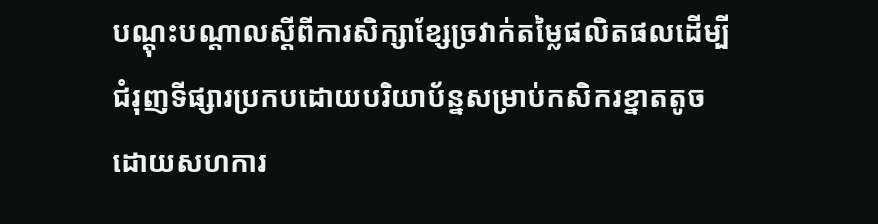បណ្តុះបណ្តាលស្តីពីការសិក្សាខ្សែច្រវាក់តម្លៃផលិតផលដើម្បីជំរុញទីផ្សារប្រកបដោយបរិយាប័ន្នសម្រាប់កសិករខ្នាតតូច ដោយសហការ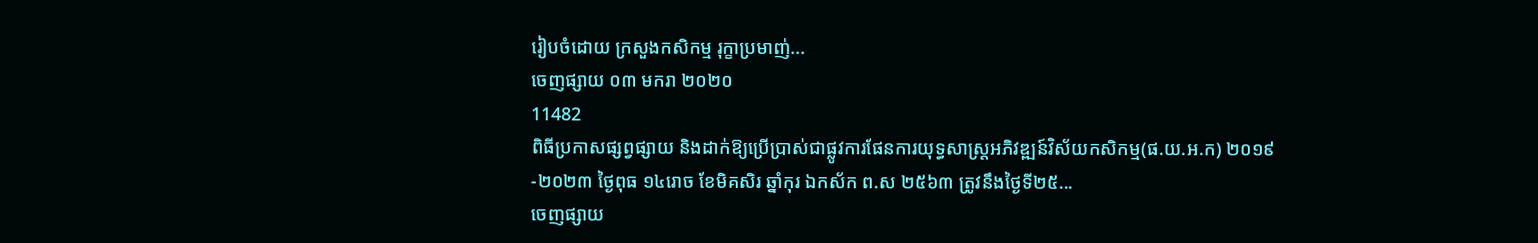រៀបចំដោយ ក្រសួងកសិកម្ម រុក្ខាប្រមាញ់...
ចេញផ្សាយ ០៣ មករា ២០២០
11482
ពិធីប្រកាសផ្សព្វផ្សាយ និងដាក់ឱ្យប្រើប្រាស់ជាផ្លូវការផែនការយុទ្ធសាស្រ្តអភិវឌ្ឍន៍វិស័យកសិកម្ម(ផ.យ.អ.ក) ២០១៩-២០២៣ ថ្ងៃពុធ ១៤រោច ខែមិគសិរ ឆ្នាំកុរ ឯកស័ក ព.ស ២៥៦៣ ត្រូវនឹងថ្ងៃទី២៥...
ចេញផ្សាយ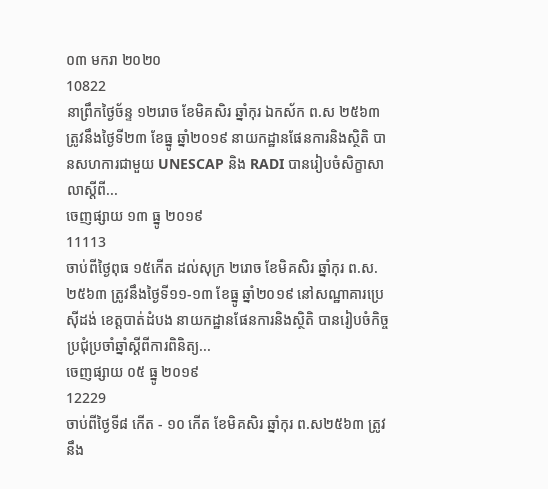០៣ មករា ២០២០
10822
នាព្រឹកថ្ងៃច័ន្ទ ១២រោច ខែមិគសិរ ឆ្នាំកុរ ឯកស័ក ព.ស ២៥៦៣ ត្រូវនឹងថ្ងៃទី២៣ ខែធ្នូ ឆ្នាំ២០១៩ នាយកដ្ឋានផែនការនិងស្ថិតិ បានសហការជាមួយ UNESCAP និង RADI បានរៀបចំសិក្ខាសាលាស្តីពី...
ចេញផ្សាយ ១៣ ធ្នូ ២០១៩
11113
ចាប់ពីថ្ងៃពុធ ១៥កើត ដល់សុក្រ ២រោច ខែមិគសិរ ឆ្នាំកុរ ព.ស.២៥៦៣ ត្រូវនឹងថ្ងៃទី១១-១៣ ខែធ្នូ ឆ្នាំ២០១៩ នៅសណ្ឋាគារប្រេស៊ីដង់ ខេត្តបាត់ដំបង នាយកដ្ឋានផែនការនិងស្ថិតិ បានរៀបចំកិច្ចប្រជុំប្រចាំឆ្នាំស្តីពីការពិនិត្យ...
ចេញផ្សាយ ០៥ ធ្នូ ២០១៩
12229
ចាប់ពីថ្ងៃទី៨ កើត - ១០ កើត ខែមិគសិរ ឆ្នាំកុរ ព.ស២៥៦៣ ត្រូវនឹង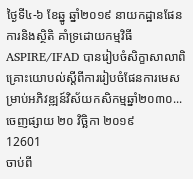ថ្ងៃទី៤-៦ ខែឆ្នូ ឆ្នាំ២០១៩ នាយកដ្ឋានផែនការនិងស្ថិតិ គាំទ្រដោយកម្មវិធី ASPIRE/IFAD បានរៀបចំសិក្ខាសាលាពិគ្រោះយោបល់ស្តីពីការរៀបចំផែនការមេសម្រាប់អភិវឌ្ឍន៍វិស័យកសិកម្មឆ្នាំ២០៣០...
ចេញផ្សាយ ២០ វិច្ឆិកា ២០១៩
12601
ចាប់ពី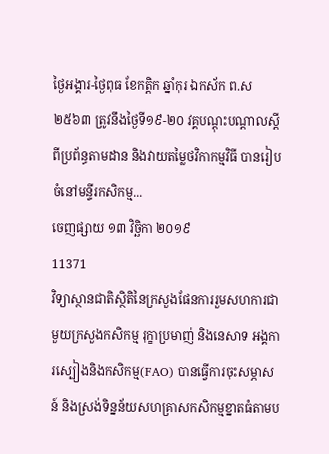ថ្ងៃអង្គារ-ថ្ងៃពុធ ខែកត្តិក ឆ្នាំកុរ ឯកស័ក ព.ស២៥៦៣ ត្រូវនឹងថ្ងៃទី១៩-២០ វគ្គបណ្តុះបណ្តាលស្តីពីប្រព័ន្ធតាមដាន និងវាយតម្លៃថវិកាកម្មវិធី បានរៀបចំនៅមន្ទីរកសិកម្ម...
ចេញផ្សាយ ១៣ វិច្ឆិកា ២០១៩
11371
វិទ្យាស្ថានជាតិស្ថិតិនៃក្រសួងផែនការរួមសហការជាមួយក្រសួងកសិកម្ម រុក្ខាប្រមាញ់ និងនេសាទ អង្គការស្បៀងនិងកសិកម្ម(FAO) បានធ្វើការចុះសម្ភាសន៍ និងស្រង់ទិន្នន័យសហគ្រាសកសិកម្មខ្នាតធំតាមប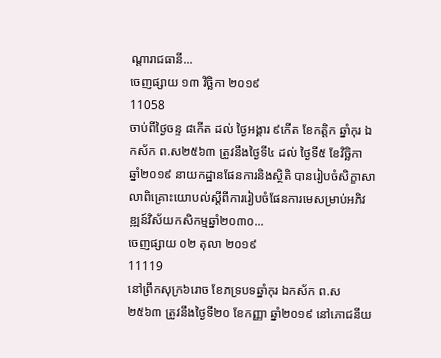ណ្តារាជធានី...
ចេញផ្សាយ ១៣ វិច្ឆិកា ២០១៩
11058
ចាប់ពីថ្ងៃចន្ទ ៨កើត ដល់ ថ្ងៃអង្គារ ៩កើត ខែកត្តិក ឆ្នាំកុរ ឯកស័ក ព.ស២៥៦៣ ត្រូវនឹងថ្ងៃទី៤ ដល់ ថ្ងៃទី៥ ខែវិច្ឆិកា ឆ្នាំ២០១៩ នាយកដ្ឋានផែនការនិងស្ថិតិ បានរៀបចំសិក្ខាសាលាពិគ្រោះយោបល់ស្តីពីការរៀបចំផែនការមេសម្រាប់អភិវឌ្ឍន៍វិស័យកសិកម្មឆ្នាំ២០៣០...
ចេញផ្សាយ ០២ តុលា ២០១៩
11119
នៅព្រឹកសុក្រ៦រោច ខែភទ្របទឆ្នាំកុរ ឯកស័ក ព.ស ២៥៦៣ ត្រូវនឹងថ្ងៃទី២០ ខែកញ្ញា ឆ្នាំ២០១៩ នៅភោជនីយ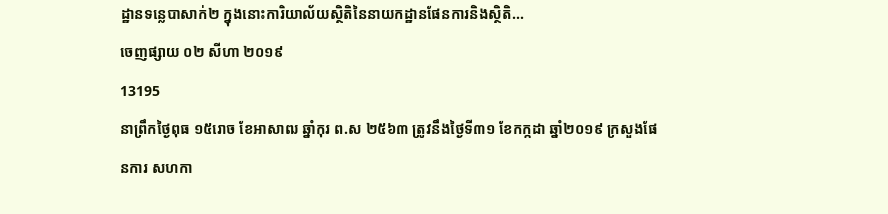ដ្ឋានទន្លេបាសាក់២ ក្នុងនោះការិយាល័យស្ថិតិនៃនាយកដ្ឋានផែនការនិងស្ថិតិ...
ចេញផ្សាយ ០២ សីហា ២០១៩
13195
នាព្រឹកថ្ងៃពុធ ១៥រោច ខែអាសាឍ ឆ្នាំកុរ ព.ស ២៥៦៣ ត្រូវនឹងថ្ងៃទី៣១ ខែកក្កដា ឆ្នាំ២០១៩ ក្រសួងផែនការ សហកា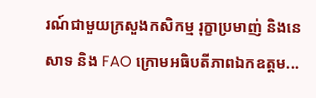រណ៍ជាមួយក្រសួងកសិកម្ម រុក្ខាប្រមាញ់ និងនេសាទ និង FAO ក្រោមអធិបតីភាពឯកឧត្តម...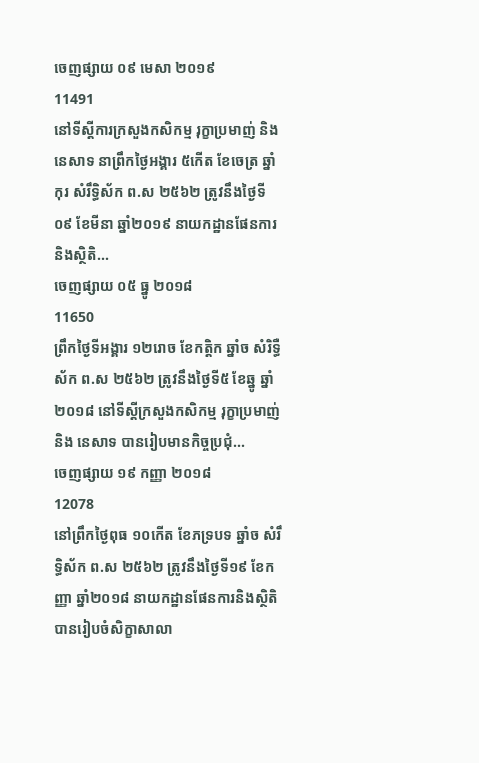ចេញផ្សាយ ០៩ មេសា ២០១៩
11491
នៅទីស្តីការក្រសួងកសិកម្ម រុក្ខាប្រមាញ់ និងនេសាទ នាព្រឹកថ្ងៃអង្គារ ៥កើត ខែចេត្រ ឆ្នាំកុរ សំរឹទ្ធិស័ក ព.ស ២៥៦២ ត្រូវនឹងថ្ងៃទី០៩ ខែមីនា ឆ្នាំ២០១៩ នាយកដ្ឋានផែនការនិងស្ថិតិ...
ចេញផ្សាយ ០៥ ធ្នូ ២០១៨
11650
ព្រឹកថ្ងៃទីអង្គារ ១២រោច ខែកត្តិក ឆ្នាំច សំរិទ្ធឺស័ក ព.ស ២៥៦២ ត្រូវនឹងថ្ងៃទី៥ ខែឆ្នូ ឆ្នាំ២០១៨ នៅទីស្តីក្រសួងកសិកម្ម រុក្ខាប្រមាញ់ និង នេសាទ បានរៀបមានកិច្ចប្រជុំ...
ចេញផ្សាយ ១៩ កញ្ញា ២០១៨
12078
នៅព្រឹកថ្ងៃពុធ ១០កើត ខែភទ្របទ ឆ្នាំច សំរឹទ្ធិស័ក ព.ស ២៥៦២ ត្រូវនឹងថ្ងៃទី១៩ ខែកញ្ញា ឆ្នាំ២០១៨ នាយកដ្ឋានផែនការនិងស្ថិតិ បានរៀបចំសិក្ខាសាលា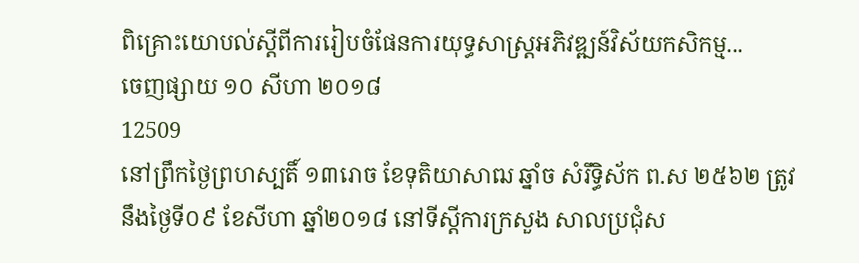ពិគ្រោះយោបល់ស្តីពីការរៀបចំផែនការយុទ្ធសាស្រ្តអភិវឌ្ឍន៍វិស័យកសិកម្ម...
ចេញផ្សាយ ១០ សីហា ២០១៨
12509
នៅព្រឹកថ្ងៃព្រហស្បតិ៍ ១៣រោច ខែទុតិយាសាឍ ឆ្នាំច សំរឹទ្ធិស័ក ព.ស ២៥៦២ ត្រូវនឹងថ្ងៃទី០៩ ខែសីហា ឆ្នាំ២០១៨ នៅទីស្តីការក្រសួង សាលប្រជុំស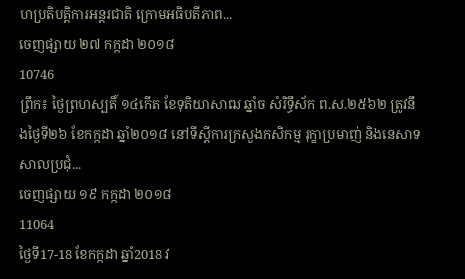ហប្រតិបត្តិការអន្តរជាតិ ក្រោមអធិបតីភាព...
ចេញផ្សាយ ២៧ កក្កដា ២០១៨
10746
ព្រឹក៖ ថ្ងៃព្រហស្បតិ៍ ១៤កើត ខែទុតិយាសាឍ ឆ្នាំច សំរិទ្ធឹស័ក ព.ស.២៥៦២ ត្រូវនឹងថ្ងៃទី២៦ ខែកក្កដា ឆ្នាំ២០១៨ នៅទីស្តីការក្រសួងកសិកម្ម រុក្ខាប្រមាញ់ និងនេសាទ សាលប្រជុំ...
ចេញផ្សាយ ១៩ កក្កដា ២០១៨
11064
ថ្ងៃទី17-18 ខែកក្កដា ឆ្នាំ2018 វ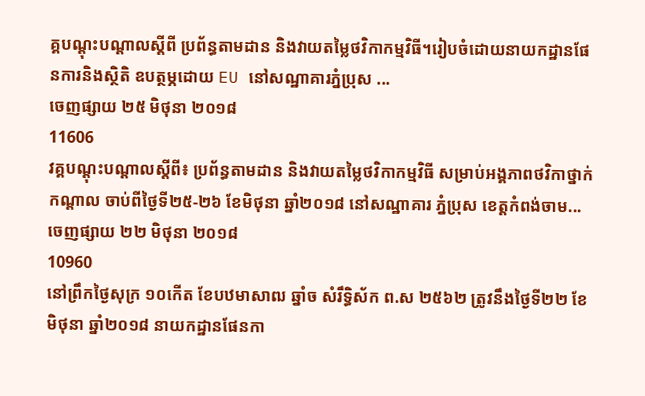គ្គបណ្តុះបណ្តាលស្តីពី ប្រព័ន្ធតាមដាន និងវាយតម្លៃថវិកាកម្មវិធី។រៀបចំដោយនាយកដ្ឋានផែនការនិងស្ថិតិ ឧបត្ថម្ភដោយ EU នៅសណ្ឋាគារភ្នំប្រុស ...
ចេញផ្សាយ ២៥ មិថុនា ២០១៨
11606
វគ្គបណ្តុះបណ្តាលស្តីពី៖ ប្រព័ន្ធតាមដាន និងវាយតម្លៃថវិកាកម្មវិធី សម្រាប់អង្គភាពថវិកាថ្នាក់កណ្តាល ចាប់ពីថ្ងៃទី២៥-២៦ ខែមិថុនា ឆ្នាំ២០១៨ នៅសណ្ឋាគារ ភ្នំប្រុស ខេត្តកំពង់ចាម...
ចេញផ្សាយ ២២ មិថុនា ២០១៨
10960
នៅព្រឹកថ្ងៃសុក្រ ១០កើត ខែបឋមាសាឍ ឆ្នាំច សំរឹទ្ធិស័ក ព.ស ២៥៦២ ត្រូវនឹងថ្ងៃទី២២ ខែមិថុនា ឆ្នាំ២០១៨ នាយកដ្ឋានផែនកា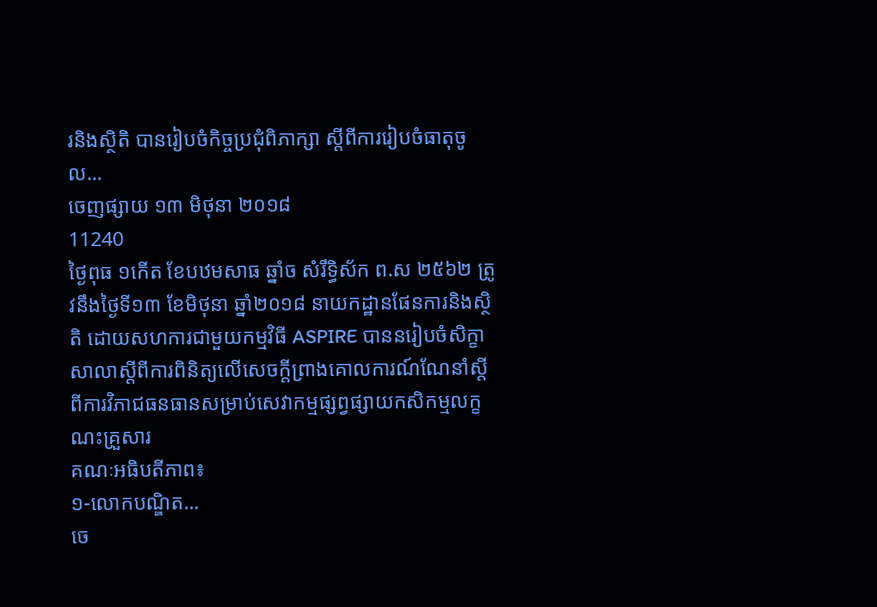រនិងស្ថិតិ បានរៀបចំកិច្ចប្រជុំពិភាក្សា ស្តីពីការរៀបចំធាតុចូល...
ចេញផ្សាយ ១៣ មិថុនា ២០១៨
11240
ថ្ងៃពុធ ១កើត ខែបឋមសាធ ឆ្នាំច សំរឹទ្ធិស័ក ព.ស ២៥៦២ ត្រូវនឹងថ្ងៃទី១៣ ខែមិថុនា ឆ្នាំ២០១៨ នាយកដ្ឋានផែនការនិងស្ថិតិ ដោយសហការជាមួយកម្មវិធី ASPIRE បាននរៀបចំសិក្ខាសាលាស្តីពីការពិនិត្យលើសេចក្តីព្រាងគោលការណ៍ណែនាំស្តីពីការវិភាជធនធានសម្រាប់សេវាកម្មផ្សព្វផ្សាយកសិកម្មលក្ខណះគ្រួសារ
គណៈអធិបតីភាព៖
១-លោកបណ្ឌិត...
ចេ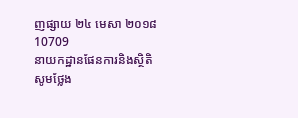ញផ្សាយ ២៤ មេសា ២០១៨
10709
នាយកដ្ឋានផែនការនិងស្ថិតិ សូមថ្លែង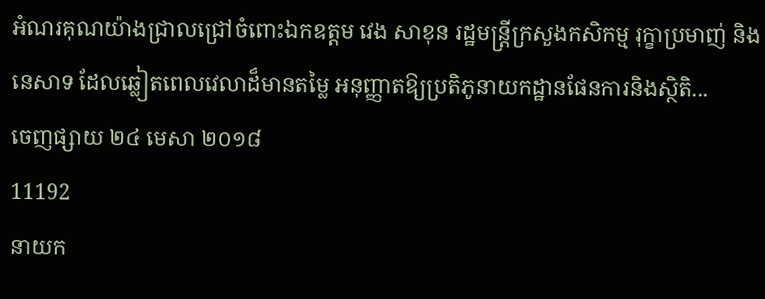អំណរគុណយ៉ាងជ្រាលជ្រៅចំពោះឯកឧត្តម វេង សាខុន រដ្ឋមន្ត្រីក្រសួងកសិកម្ម រុក្ខាប្រមាញ់ និងនេសាទ ដែលឆ្លៀតពេលវេលាដ៏មានតម្លៃ អនុញ្ញាតឱ្យប្រតិភូនាយកដ្ឋានផែនការនិងស្ថិតិ...
ចេញផ្សាយ ២៤ មេសា ២០១៨
11192
នាយក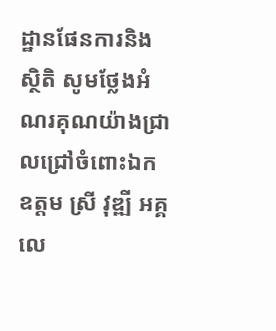ដ្ឋានផែនការនិងស្ថិតិ សូមថ្លែងអំណរគុណយ៉ាងជ្រាលជ្រៅចំពោះឯកឧត្តម ស្រី វុឌ្ឍី អគ្គលេ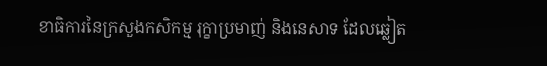ខាធិការនៃក្រសួងកសិកម្ម រុក្ខាប្រមាញ់ និងនេសាទ ដែលឆ្លៀត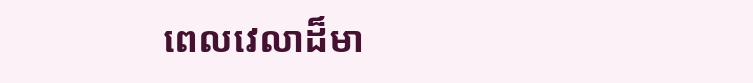ពេលវេលាដ៏មា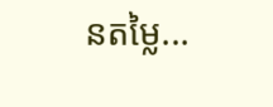នតម្លៃ...